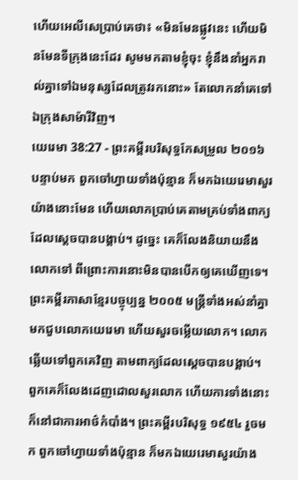ហើយអេលីសេប្រាប់គេថា៖ «មិនមែនផ្លូវនេះ ហើយមិនមែនទីក្រុងនេះដែរ សូមមកតាមខ្ញុំចុះ ខ្ញុំនឹងនាំអ្នករាល់គ្នាទៅឯមនុស្សដែលត្រូវរកនោះ» តែលោកនាំគេទៅឯក្រុងសាម៉ារីវិញ។
យេរេមា 38:27 - ព្រះគម្ពីរបរិសុទ្ធកែសម្រួល ២០១៦ បន្ទាប់មក ពួកចៅហ្វាយទាំងប៉ុន្មាន ក៏មកឯយេរេមាសួរយ៉ាងនោះមែន ហើយលោកប្រាប់គេតាមគ្រប់ទាំងពាក្យដែលស្តេចបានបង្គាប់។ ដូច្នេះ គេក៏លែងនិយាយនឹងលោកទៅ ពីព្រោះការនោះមិនបានបើកឲ្យគេឃើញទេ។ ព្រះគម្ពីរភាសាខ្មែរបច្ចុប្បន្ន ២០០៥ មន្ត្រីទាំងអស់នាំគ្នាមកជួបលោកយេរេមា ហើយសួរចម្លើយលោក។ លោកឆ្លើយទៅពួកគេវិញ តាមពាក្យដែលស្ដេចបានបង្គាប់។ ពួកគេក៏លែងដេញដោលសួរលោក ហើយការទាំងនោះក៏នៅជាការអាថ៌កំបាំង។ ព្រះគម្ពីរបរិសុទ្ធ ១៩៥៤ រួចមក ពួកចៅហ្វាយទាំងប៉ុន្មាន ក៏មកឯយេរេមាសួរយ៉ាង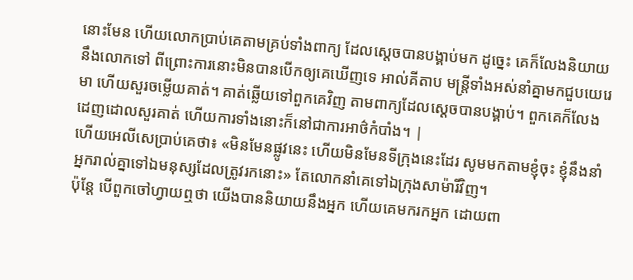នោះមែន ហើយលោកប្រាប់គេតាមគ្រប់ទាំងពាក្យ ដែលស្តេចបានបង្គាប់មក ដូច្នេះ គេក៏លែងនិយាយនឹងលោកទៅ ពីព្រោះការនោះមិនបានបើកឲ្យគេឃើញទេ អាល់គីតាប មន្ត្រីទាំងអស់នាំគ្នាមកជួបយេរេមា ហើយសួរចម្លើយគាត់។ គាត់ឆ្លើយទៅពួកគេវិញ តាមពាក្យដែលស្ដេចបានបង្គាប់។ ពួកគេក៏លែងដេញដោលសួរគាត់ ហើយការទាំងនោះក៏នៅជាការអាថ៌កំបាំង។ |
ហើយអេលីសេប្រាប់គេថា៖ «មិនមែនផ្លូវនេះ ហើយមិនមែនទីក្រុងនេះដែរ សូមមកតាមខ្ញុំចុះ ខ្ញុំនឹងនាំអ្នករាល់គ្នាទៅឯមនុស្សដែលត្រូវរកនោះ» តែលោកនាំគេទៅឯក្រុងសាម៉ារីវិញ។
ប៉ុន្តែ បើពួកចៅហ្វាយឮថា យើងបាននិយាយនឹងអ្នក ហើយគេមករកអ្នក ដោយពា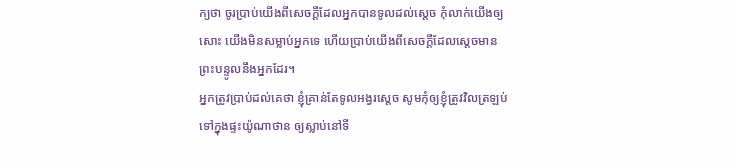ក្យថា ចូរប្រាប់យើងពីសេចក្ដីដែលអ្នកបានទូលដល់ស្តេច កុំលាក់យើងឲ្យសោះ យើងមិនសម្លាប់អ្នកទេ ហើយប្រាប់យើងពីសេចក្ដីដែលស្តេចមានព្រះបន្ទូលនឹងអ្នកដែរ។
អ្នកត្រូវប្រាប់ដល់គេថា ខ្ញុំគ្រាន់តែទូលអង្វរស្ដេច សូមកុំឲ្យខ្ញុំត្រូវវិលត្រឡប់ទៅក្នុងផ្ទះយ៉ូណាថាន ឲ្យស្លាប់នៅទី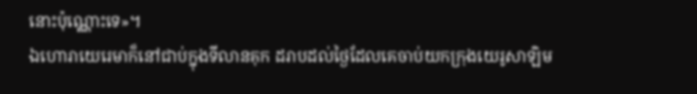នោះប៉ុណ្ណោះទេ»។
ឯហោរាយេរេមាក៏នៅជាប់ក្នុងទីលានគុក ដរាបដល់ថ្ងៃដែលគេចាប់យកក្រុងយេរូសាឡិម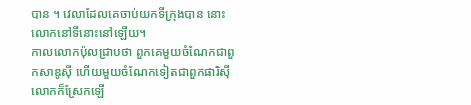បាន ។ វេលាដែលគេចាប់យកទីក្រុងបាន នោះលោកនៅទីនោះនៅឡើយ។
កាលលោកប៉ុលជ្រាបថា ពួកគេមួយចំណែកជាពួកសាឌូស៊ី ហើយមួយចំណែកទៀតជាពួកផារិស៊ី លោកក៏ស្រែកឡើ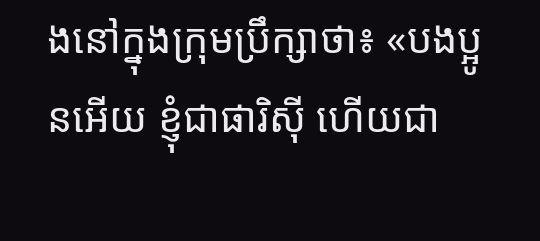ងនៅក្នុងក្រុមប្រឹក្សាថា៖ «បងប្អូនអើយ ខ្ញុំជាផារិស៊ី ហើយជា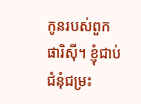កូនរបស់ពួកផារិស៊ី។ ខ្ញុំជាប់ជំនុំជម្រះ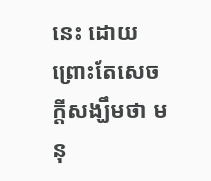នេះ ដោយព្រោះតែសេចក្តីសង្ឃឹមថា មនុ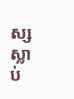ស្សស្លាប់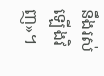នឹងរស់ឡើងវិញ»។